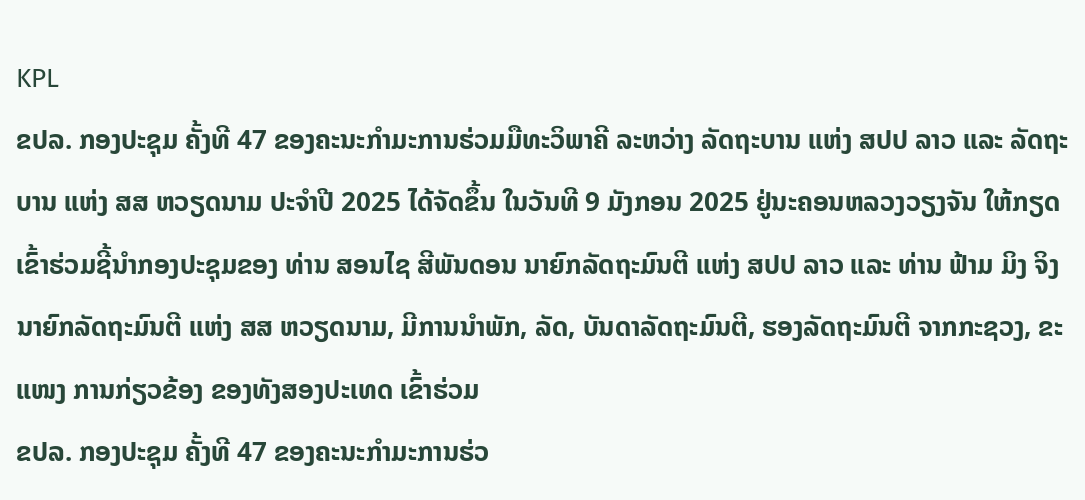KPL
ຂປລ. ກອງປະຊຸມ ຄັ້ງທີ 47 ຂອງຄະນະກຳມະການຮ່ວມມືທະວິພາຄີ ລະຫວ່າງ ລັດຖະບານ ແຫ່ງ ສປປ ລາວ ແລະ ລັດຖະບານ ແຫ່ງ ສສ ຫວຽດນາມ ປະຈຳປີ 2025 ໄດ້ຈັດຂຶ້ນ ໃນວັນທີ 9 ມັງກອນ 2025 ຢູ່ນະຄອນຫລວງວຽງຈັນ ໃຫ້ກຽດເຂົ້າຮ່ວມຊີ້ນຳກອງປະຊຸມຂອງ ທ່ານ ສອນໄຊ ສີພັນດອນ ນາຍົກລັດຖະມົນຕີ ແຫ່ງ ສປປ ລາວ ແລະ ທ່ານ ຟ້າມ ມິງ ຈິງ ນາຍົກລັດຖະມົນຕີ ແຫ່ງ ສສ ຫວຽດນາມ, ມີການນຳພັກ, ລັດ, ບັນດາລັດຖະມົນຕີ, ຮອງລັດຖະມົນຕີ ຈາກກະຊວງ, ຂະແໜງ ການກ່ຽວຂ້ອງ ຂອງທັງສອງປະເທດ ເຂົ້າຮ່ວມ
ຂປລ. ກອງປະຊຸມ ຄັ້ງທີ 47 ຂອງຄະນະກຳມະການຮ່ວ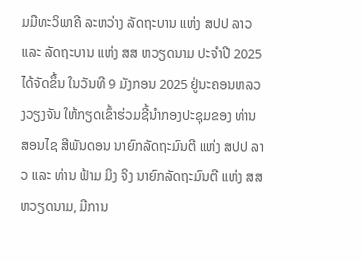ມມືທະວິພາຄີ ລະຫວ່າງ ລັດຖະບານ ແຫ່ງ ສປປ ລາວ ແລະ ລັດຖະບານ ແຫ່ງ ສສ ຫວຽດນາມ ປະຈຳປີ 2025 ໄດ້ຈັດຂຶ້ນ ໃນວັນທີ 9 ມັງກອນ 2025 ຢູ່ນະຄອນຫລວງວຽງຈັນ ໃຫ້ກຽດເຂົ້າຮ່ວມຊີ້ນຳກອງປະຊຸມຂອງ ທ່ານ ສອນໄຊ ສີພັນດອນ ນາຍົກລັດຖະມົນຕີ ແຫ່ງ ສປປ ລາວ ແລະ ທ່ານ ຟ້າມ ມິງ ຈິງ ນາຍົກລັດຖະມົນຕີ ແຫ່ງ ສສ ຫວຽດນາມ, ມີການ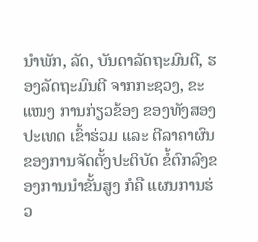ນຳພັກ, ລັດ, ບັນດາລັດຖະມົນຕີ, ຮອງລັດຖະມົນຕີ ຈາກກະຊວງ, ຂະແໜງ ການກ່ຽວຂ້ອງ ຂອງທັງສອງປະເທດ ເຂົ້າຮ່ວມ ແລະ ຕີລາຄາຜົນຂອງການຈັດຕັ້ງປະຕິບັດ ຂໍ້ຕົກລົງຂອງການນໍາຂັ້ນສູງ ກໍຄື ແຜນການຮ່ວ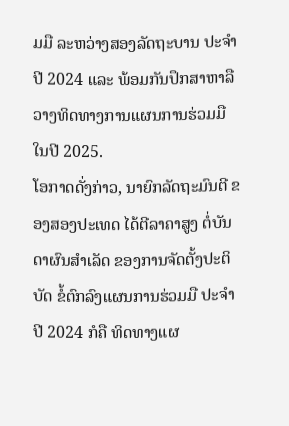ມມື ລະຫວ່າງສອງລັດຖະບານ ປະຈຳປີ 2024 ແລະ ພ້ອມກັນປຶກສາຫາລື ວາງທິດທາງການແຜນການຮ່ວມມື ໃນປີ 2025.
ໂອກາດດັ່ງກ່າວ, ນາຍົກລັດຖະມົນຕີ ຂອງສອງປະເທດ ໄດ້ຕີລາຄາສູງ ຕໍ່ບັນດາຜົນສຳເລັດ ຂອງການຈັດຕັ້ງປະຕິບັດ ຂໍ້ຕົກລົງແຜນການຮ່ວມມື ປະຈໍາປີ 2024 ກໍຄື ທິດທາງແຜ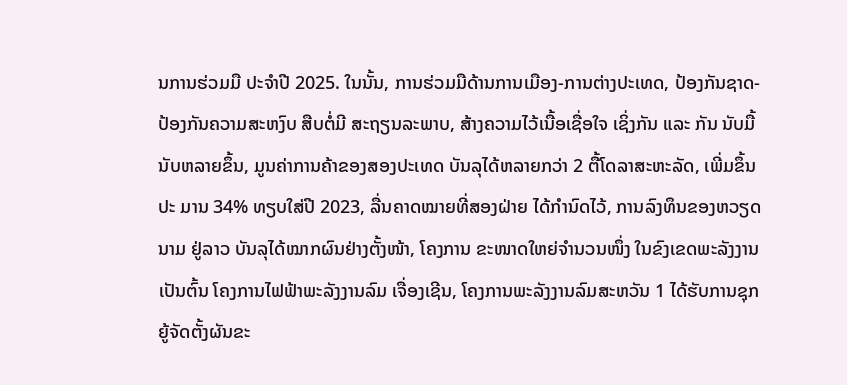ນການຮ່ວມມື ປະຈໍາປີ 2025. ໃນນັ້ນ, ການຮ່ວມມືດ້ານການເມືອງ-ການຕ່າງປະເທດ, ປ້ອງກັນຊາດ-ປ້ອງກັນຄວາມສະຫງົບ ສືບຕໍ່ມີ ສະຖຽນລະພາບ, ສ້າງຄວາມໄວ້ເນື້ອເຊື່ອໃຈ ເຊິ່ງກັນ ແລະ ກັນ ນັບມື້ນັບຫລາຍຂຶ້ນ, ມູນຄ່າການຄ້າຂອງສອງປະເທດ ບັນລຸໄດ້ຫລາຍກວ່າ 2 ຕື້ໂດລາສະຫະລັດ, ເພີ່ມຂຶ້ນປະ ມານ 34% ທຽບໃສ່ປີ 2023, ລື່ນຄາດໝາຍທີ່ສອງຝ່າຍ ໄດ້ກຳນົດໄວ້, ການລົງທຶນຂອງຫວຽດນາມ ຢູ່ລາວ ບັນລຸໄດ້ໝາກຜົນຢ່າງຕັ້ງໜ້າ, ໂຄງການ ຂະໜາດໃຫຍ່ຈໍານວນໜຶ່ງ ໃນຂົງເຂດພະລັງງານ ເປັນຕົ້ນ ໂຄງການໄຟຟ້າພະລັງງານລົມ ເຈື່ອງເຊີນ, ໂຄງການພະລັງງານລົມສະຫວັນ 1 ໄດ້ຮັບການຊຸກຍູ້ຈັດຕັ້ງຜັນຂະ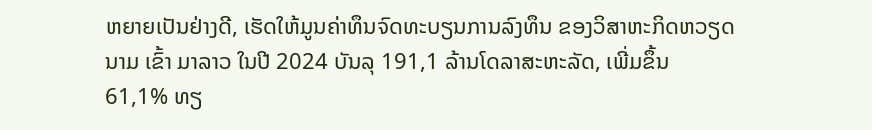ຫຍາຍເປັນຢ່າງດີ, ເຮັດໃຫ້ມູນຄ່າທຶນຈົດທະບຽນການລົງທຶນ ຂອງວິສາຫະກິດຫວຽດນາມ ເຂົ້າ ມາລາວ ໃນປີ 2024 ບັນລຸ 191,1 ລ້ານໂດລາສະຫະລັດ, ເພີ່ມຂຶ້ນ 61,1% ທຽ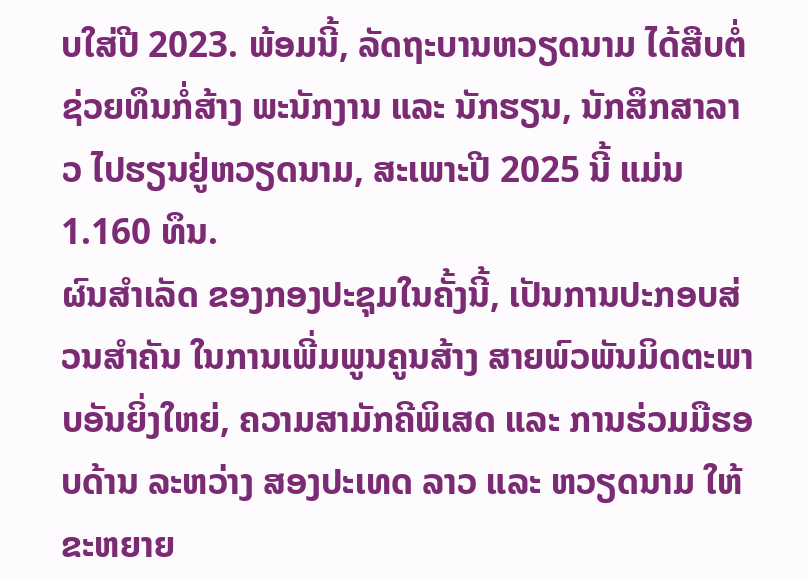ບໃສ່ປີ 2023. ພ້ອມນີ້, ລັດຖະບານຫວຽດນາມ ໄດ້ສືບຕໍ່ຊ່ວຍທຶນກໍ່ສ້າງ ພະນັກງານ ແລະ ນັກຮຽນ, ນັກສຶກສາລາວ ໄປຮຽນຢູ່ຫວຽດນາມ, ສະເພາະປີ 2025 ນີ້ ແມ່ນ 1.160 ທຶນ.
ຜົນສຳເລັດ ຂອງກອງປະຊຸມໃນຄັ້ງນີ້, ເປັນການປະກອບສ່ວນສຳຄັນ ໃນການເພີ່ມພູນຄູນສ້າງ ສາຍພົວພັນມິດຕະພາບອັນຍິ່ງໃຫຍ່, ຄວາມສາມັກຄີພິເສດ ແລະ ການຮ່ວມມືຮອບດ້ານ ລະຫວ່າງ ສອງປະເທດ ລາວ ແລະ ຫວຽດນາມ ໃຫ້ຂະຫຍາຍ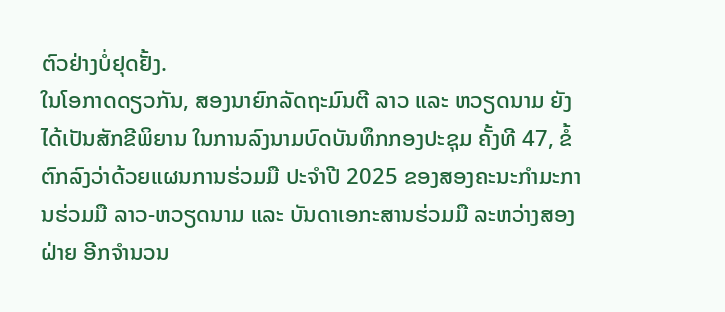ຕົວຢ່າງບໍ່ຢຸດຢັ້ງ.
ໃນໂອກາດດຽວກັນ, ສອງນາຍົກລັດຖະມົນຕີ ລາວ ແລະ ຫວຽດນາມ ຍັງ ໄດ້ເປັນສັກຂີພິຍານ ໃນການລົງນາມບົດບັນທຶກກອງປະຊຸມ ຄັ້ງທີ 47, ຂໍ້ຕົກລົງວ່າດ້ວຍແຜນການຮ່ວມມື ປະຈຳປີ 2025 ຂອງສອງຄະນະກໍາມະການຮ່ວມມື ລາວ-ຫວຽດນາມ ແລະ ບັນດາເອກະສານຮ່ວມມື ລະຫວ່າງສອງຝ່າຍ ອີກຈໍານວນ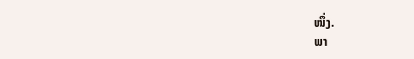ໜຶ່ງ.
ພາ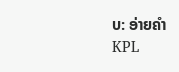ບ: ອ່າຍຄຳ
KPL